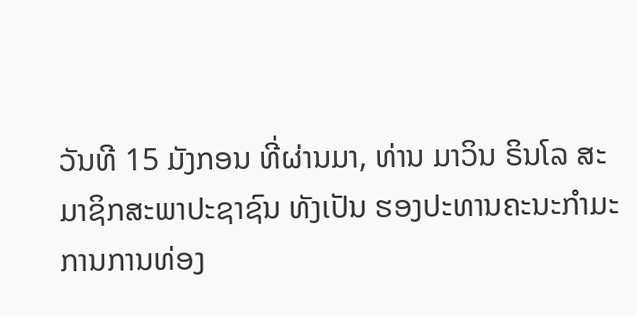ວັນທີ 15 ມັງກອນ ທີ່ຜ່ານມາ, ທ່ານ ມາວິນ ຣິນໂລ ສະມາຊິກສະພາປະຊາຊົນ ທັງເປັນ ຮອງປະທານຄະນະກຳມະການການທ່ອງ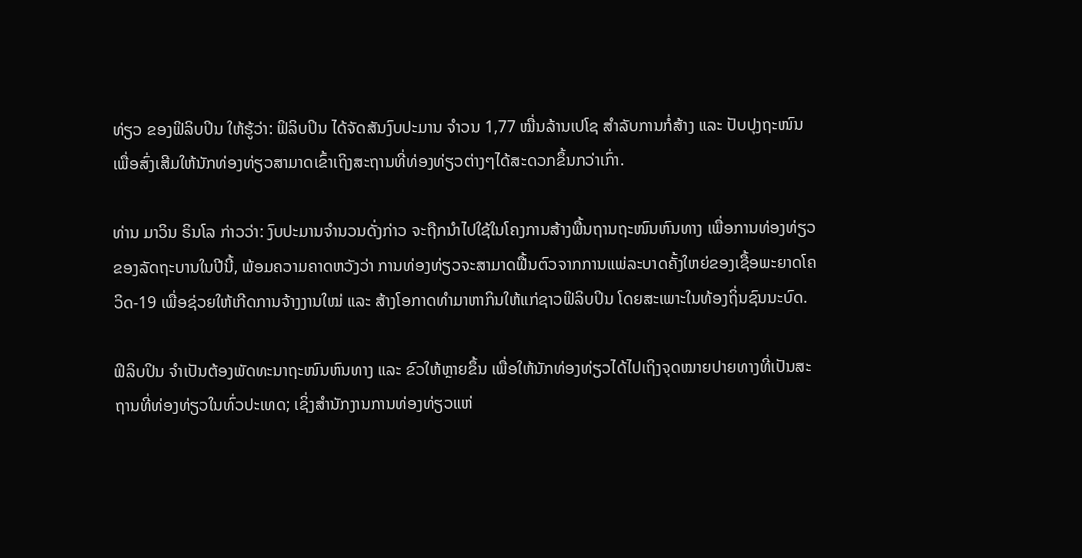ທ່ຽວ ຂອງຟິລິບປິນ ໃຫ້ຮູ້ວ່າ: ຟິລິບປິນ ໄດ້ຈັດສັນງົບປະມານ ຈຳວນ 1,77 ໝື່ນລ້ານເປໂຊ ສຳລັບການກໍ່ສ້າງ ແລະ ປັບປຸງຖະໜົນ ເພື່ອສົ່ງເສີມໃຫ້ນັກທ່ອງທ່ຽວສາມາດເຂົ້າເຖິງສະຖານທີ່ທ່ອງທ່ຽວຕ່າງໆໄດ້ສະດວກຂຶ້ນກວ່າເກົ່າ.

ທ່ານ ມາວິນ ຣິນໂລ ກ່າວວ່າ: ງົບປະມານຈຳນວນດັ່ງກ່າວ ຈະຖືກນຳໄປໃຊ້ໃນໂຄງການສ້າງພື້ນຖານຖະໜົນຫົນທາງ ເພື່ອການທ່ອງທ່ຽວຂອງລັດຖະບານໃນປີນີ້, ພ້ອມຄວາມຄາດຫວັງວ່າ ການທ່ອງທ່ຽວຈະສາມາດຟື້ນຕົວຈາກການແພ່ລະບາດຄັ້ງໃຫຍ່ຂອງເຊື້ອພະຍາດໂຄວິດ-19 ເພື່ອຊ່ວຍໃຫ້ເກີດການຈ້າງງານໃໝ່ ແລະ ສ້າງໂອກາດທຳມາຫາກິນໃຫ້ແກ່ຊາວຟິລິບປິນ ໂດຍສະເພາະໃນທ້ອງຖິ່ນຊົນນະບົດ.

ຟິລິບປິນ ຈຳເປັນຕ້ອງພັດທະນາຖະໜົນຫົນທາງ ແລະ ຂົວໃຫ້ຫຼາຍຂຶ້ນ ເພື່ອໃຫ້ນັກທ່ອງທ່ຽວໄດ້ໄປເຖິງຈຸດໝາຍປາຍທາງທີ່ເປັນສະຖານທີ່ທ່ອງທ່ຽວໃນທົ່ວປະເທດ; ເຊິ່ງສຳນັກງານການທ່ອງທ່ຽວແຫ່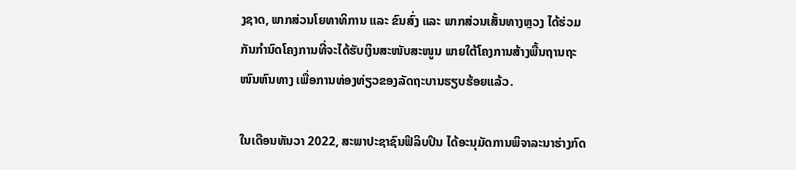ງຊາດ, ພາກສ່ວນໂຍທາທິການ ແລະ ຂົນສົ່ງ ແລະ ພາກສ່ວນເສັ້ນທາງຫຼວງ ໄດ້ຮ່ວມກັນກຳນົດໂຄງການທີ່ຈະໄດ້ຮັບເງິນສະໜັບສະໜູນ ພາຍໃຕ້ໂຄງການສ້າງພື້ນຖານຖະໜົນຫົນທາງ ເພື່ອການທ່ອງທ່ຽວຂອງລັດຖະບານຮຽບຮ້ອຍແລ້ວ.

ໃນເດືອນທັນວາ 2022, ສະພາປະຊາຊົນຟິລິບປິນ ໄດ້ອະນຸມັດການພິຈາລະນາຮ່າງກົດ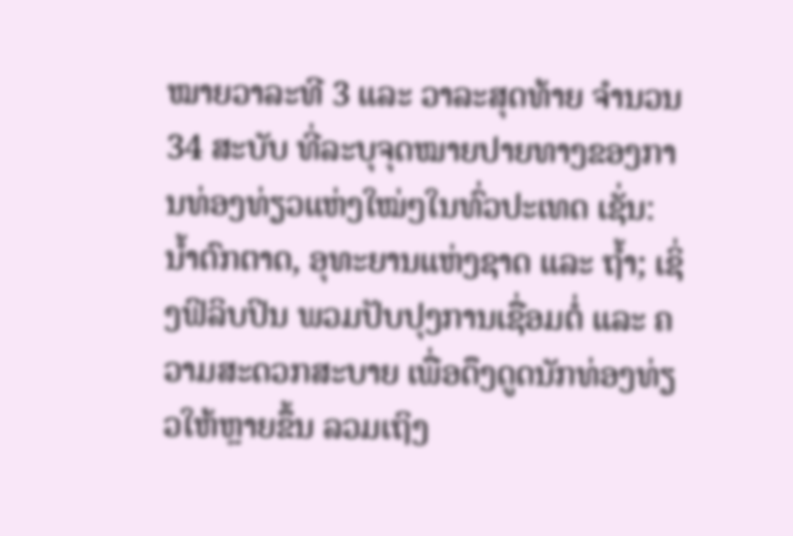ໝາຍວາລະທີ 3 ແລະ ວາລະສຸດທ້າຍ ຈຳນວນ 34 ສະບັບ ທີ່ລະບຸຈຸດໝາຍປາຍທາງຂອງການທ່ອງທ່ຽວແຫ່ງໃໝ່ໆໃນທົ່ວປະເທດ ເຊັ່ນ: ນ້ຳຕົກຕາດ, ອຸທະຍານແຫ່ງຊາດ ແລະ ຖ້ຳ; ເຊິ່ງຟິລິບປິນ ພວມປັບປຸງການເຊື່ອມຕໍ່ ແລະ ຄວາມສະດວກສະບາຍ ເພື່ອດຶງດູດນັກທ່ອງທ່ຽວໃຫ້ຫຼາຍຂຶ້ນ ລວມເຖິງ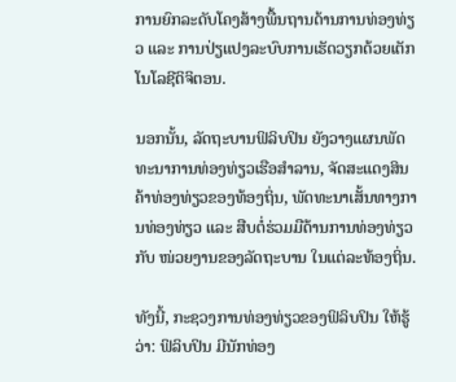ການຍົກລະດັບໂຄງສ້າງພື້ນຖານດ້ານການທ່ອງທ່ຽວ ແລະ ການປ່ຽແປງລະບົບການເຮັດວຽກດ້ວຍເຕັກໂນໂລຊີດິຈິຕອນ.

ນອກນັ້ນ, ລັດຖະບານຟິລິບປິນ ຍັງວາງແຜນພັດທະນາການທ່ອງທ່ຽວເຮືອສຳລານ, ຈັດສະແດງສິນຄ້າທ່ອງທ່ຽວຂອງທ້ອງຖິ່ນ, ພັດທະນາເສັ້ນທາງການທ່ອງທ່ຽວ ແລະ ສືບຕໍ່ຮ່ວມມືດ້ານການທ່ອງທ່ຽວກັບ ໜ່ວຍງານຂອງລັດຖະບານ ໃນແຕ່ລະທ້ອງຖິ່ນ.

ທັງນີ້, ກະຊວງການທ່ອງທ່ຽວຂອງຟິລິບປິນ ໃຫ້ຮູ້ວ່າ: ຟິລິບປິນ ມີນັກທ່ອງ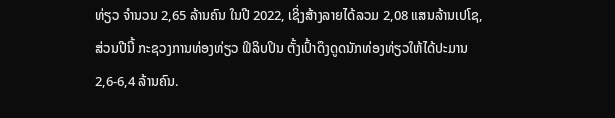ທ່ຽວ ຈຳນວນ 2,65 ລ້ານຄົນ ໃນປີ 2022, ເຊິ່ງສ້າງລາຍໄດ້ລວມ 2,08 ແສນລ້ານເປໂຊ, ສ່ວນປີນີ້ ກະຊວງການທ່ອງທ່ຽວ ຟິລິບປິນ ຕັ້ງເປົ້າດຶງດູດນັກທ່ອງທ່ຽວໃຫ້ໄດ້ປະມານ 2,6-6,4 ລ້ານຄົນ.